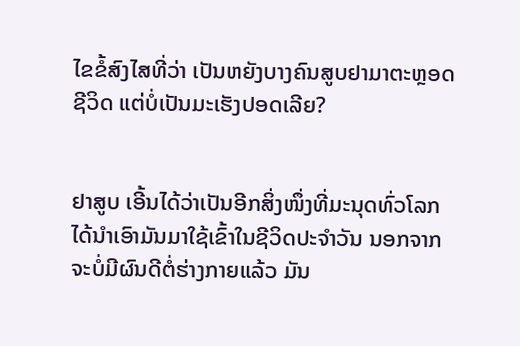ໄຂຂໍ້ສົງໄສທີ່ວ່າ ເປັນຫຍັງບາງຄົນສູບຢາມາຕະຫຼອດຊີວິດ ແຕ່ບໍ່ເປັນມະເຮັງປອດເລີຍ?


ຢາສູບ ເອີ້ນໄດ້ວ່າເປັນອີກສິ່ງໜຶ່ງທີ່ມະນຸດທົ່ວໂລກໄດ້ນໍາເອົາມັນມາໃຊ້ເຂົ້າໃນຊີວິດປະຈໍາວັນ ນອກຈາກຈະບໍ່ມີຜົນດີຕໍ່ຮ່າງກາຍແລ້ວ ມັນ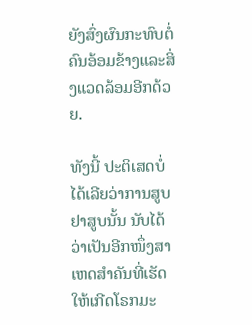ຍັງສົ່ງຜົນກະທົບຕໍ່ຄົນອ້ອມຂ້າງແລະສິ່ງແວດລ້ອມອີກດ້ວຍ.

ທັງນີ້ ປະຕິເສດບໍ່ໄດ້ເລີຍວ່າການສູບຢາສູບນັ້ນ ນັບໄດ້ວ່າເປັນອີກໜຶ່ງສາເຫດສໍາຄັນທີ່ເຮັດໃຫ້ເກີດໂຣກມະ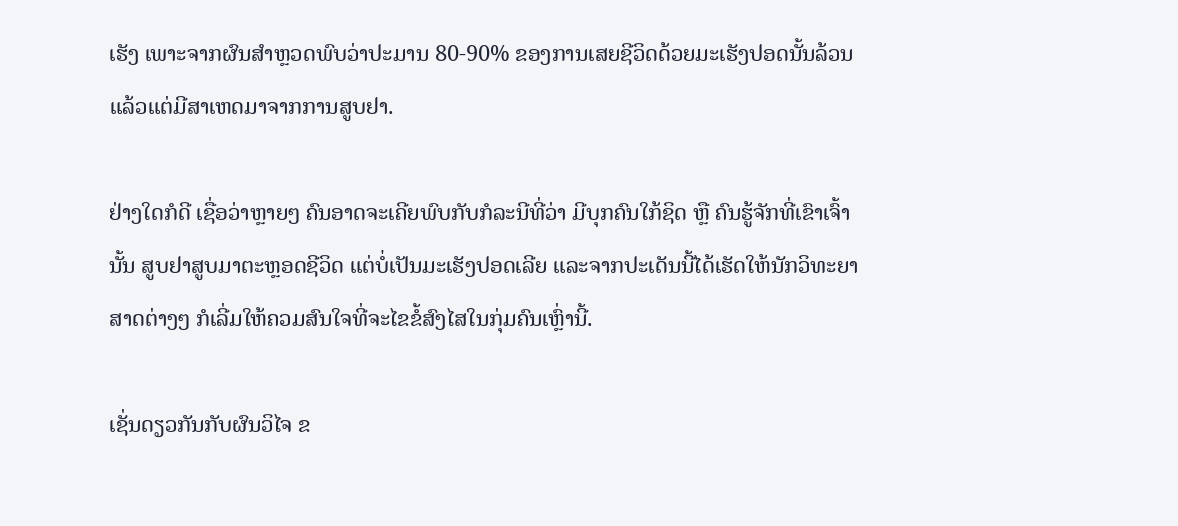ເຮັງ ເພາະຈາກຜົນສໍາຫຼວດພົບວ່າປະມານ 80-90% ຂອງການເສຍຊີວິດດ້ວຍມະເຮັງປອດນັ້ນລ້ວນແລ້ວແຕ່ມີສາເຫດມາຈາກການສູບຢາ.

ຢ່າງໃດກໍດີ ເຊື່ອວ່າຫຼາຍໆ ຄົນອາດຈະເຄີຍພົບກັບກໍລະນີທີ່ວ່າ ມີບຸກຄົນໃກ້ຊິດ ຫຼື ຄົນຮູ້ຈັກທີ່ເຂົາເຈົ້ານັ້ນ ສູບຢາສູບມາຕະຫຼອດຊີວິດ ແຕ່ບໍ່ເປັນມະເຮັງປອດເລີຍ ແລະຈາກປະເດັນນີ້ໄດ້ເຮັດໃຫ້ນັກວິທະຍາສາດຕ່າງໆ ກໍເລີ່ມໃຫ້ຄວມສົນໃຈທີ່ຈະໄຂຂໍ້ສົງໄສໃນກຸ່ມຄົນເຫຼົ່ານີ້.

ເຊັ່ນດຽວກັນກັບຜົນວິໄຈ ຂ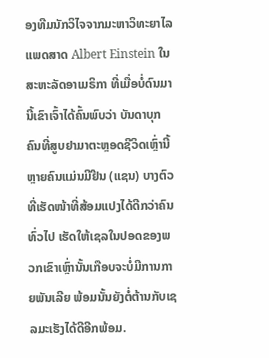ອງທີມນັກວິໄຈຈາກມະຫາວິທະຍາໄລແພດສາດ Albert Einstein ໃນສະຫະລັດອາເມຣິກາ ທີ່ເມື່ອບໍ່ດົນມານີ້ເຂົາເຈົ້າໄດ້ຄົ້ນພົບວ່າ ບັນດາບຸກຄົນທີ່ສູບຢາມາຕະຫຼອດຊີວິດເຫຼົ່ານີ້ ຫຼາຍຄົນແມ່ນມີຢີນ (ແຊນ) ບາງຕົວທີ່ເຮັດໜ້າທີ່ສ້ອມແປງໄດ້ດີກວ່າຄົນທົ່ວໄປ ເຮັດໃຫ້ເຊລໃນປອດຂອງພວກເຂົາເຫຼົ່ານັ້ນເກືອບຈະບໍ່ມີການກາຍພັນເລີຍ ພ້ອມນັ້ນຍັງຕໍ່ຕ້ານກັບເຊລມະເຮັງໄດ້ດີອີກພ້ອມ.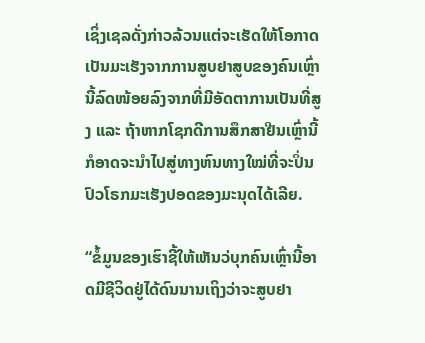ເຊິ່ງເຊລດັ່ງກ່າວລ້ວນແຕ່ຈະເຮັດໃຫ້ໂອກາດເປັນມະເຮັງຈາກການສູບຢາສູບຂອງຄົນເຫຼົ່ານີ້ລົດໜ້ອຍລົງຈາກທີ່ມີອັດຕາການເປັນທີ່ສູງ ແລະ ຖ້າຫາກໂຊກດີການສຶກສາຢີນເຫຼົ່ານີ້ກໍອາດຈະນໍາໄປສູ່ທາງຫົນທາງໃໝ່ທີ່ຈະປິ່ນປົວໂຣກມະເຮັງປອດຂອງມະນຸດໄດ້ເລີຍ.

“ຂໍ້ມູນຂອງເຮົາຊີ້ໃຫ້ເຫັນວ່ບຸກຄົນເຫຼົ່ານີ້ອາດມີຊີວິດຢູ່ໄດ້ດົນນານເຖິງວ່າຈະສູບຢາ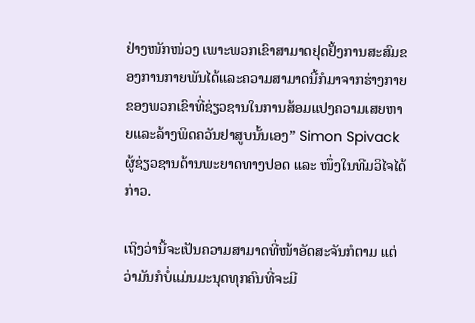ຢ່າງໜັກໜ່ວງ ເພາະພວກເຂົາສາມາດຢຸດຢັ້ງການສະສົມຂອງການກາຍພັນໄດ້ແລະຄວາມສາມາດນີ້ກໍມາຈາກຮ່າງກາຍຂອງພວກເຂົາທີ່ຊ່ຽວຊານໃນການສ້ອມແປງຄວາມເສຍຫາຍແລະລ້າງພິດຄວັນຢາສູບນັ້ນເອງ” Simon Spivack ຜູ້ຊ່ຽວຊານດ້ານພະຍາດທາງປອດ ແລະ ໜຶ່ງໃນທີມວິໄຈໄດ້ກ່າວ.

ເຖິງວ່ານີ້ຈະເປັນຄວາມສາມາດທີ່ໜ້າອັດສະຈັນກໍຕາມ ແຕ່ວ່າມັນກໍບໍ່ແມ່ນມະນຸດທຸກຄົນທີ່ຈະມີ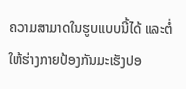ຄວາມສາມາດໃນຮູບແບບນີ້ໄດ້ ແລະຕໍ່ໃຫ້ຮ່າງກາຍປ້ອງກັນມະເຮັງປອ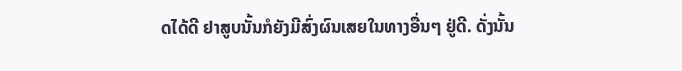ດໄດ້ດີ ຢາສູບນັ້ນກໍຍັງມີສົ່ງຜົນເສຍໃນທາງອື່ນໆ ຢູ່ດີ. ດັ່ງນັ້ນ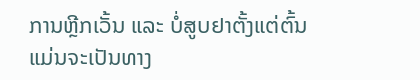ການຫຼີກເວັ້ນ ແລະ ບໍ່ສູບຢາຕັ້ງແຕ່ຕົ້ນແມ່ນຈະເປັນທາງ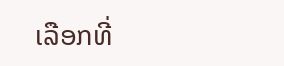ເລືອກທີ່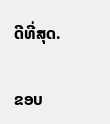ດີທີ່ສຸດ.

ຂອບ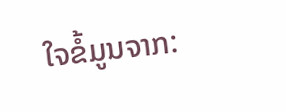ໃຈຂໍ້ມູນຈາກ: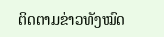ຕິດຕາມຂ່າວທັງໝົດ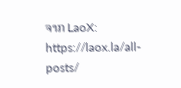ຈາກ LaoX: https://laox.la/all-posts/